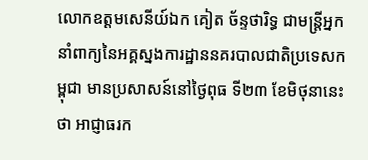លោកឧត្ដមសេនីយ៍ឯក គៀត ច័ន្ទថារិទ្ធ ជាមន្ត្រីអ្នកនាំពាក្យនៃអគ្គស្នងការដ្ឋាននគរបាលជាតិប្រទេសកម្ពុជា មានប្រសាសន៍នៅថ្ងៃពុធ ទី២៣ ខែមិថុនានេះ ថា អាជ្ញាធរក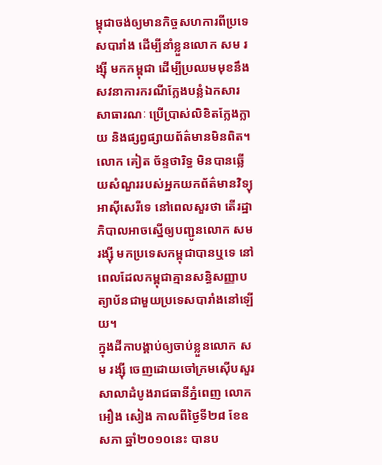ម្ពុជាចង់ឲ្យមានកិច្ចសហការពីប្រទេសបារាំង ដើម្បីនាំខ្លួនលោក សម រង្ស៊ី មកកម្ពុជា ដើម្បីប្រឈមមុខនឹងសវនាការករណីក្លែងបន្លំឯកសារសាធារណៈ ប្រើប្រាស់លិខិតក្លែងក្លាយ និងផ្សព្វផ្សាយព័ត៌មានមិនពិត។
លោក គៀត ច័ន្ទថារិទ្ធ មិនបានឆ្លើយសំណួររបស់អ្នកយកព័ត៌មានវិទ្យុអាស៊ីសេរីទេ នៅពេលសួរថា តើរដ្ឋាភិបាលអាចស្នើឲ្យបញ្ជូនលោក សម រង្ស៊ី មកប្រទេសកម្ពុជាបានឬទេ នៅពេលដែលកម្ពុជាគ្មានសន្ធិសញ្ញាបត្យាប័នជាមួយប្រទេសបារាំងនៅឡើយ។
ក្នុងដីកាបង្គាប់ឲ្យចាប់ខ្លួនលោក សម រង្ស៊ី ចេញដោយចៅក្រមស៊ើបសួរសាលាដំបូងរាជធានីភ្នំពេញ លោក អឿង សៀង កាលពីថ្ងៃទី២៨ ខែឧសភា ឆ្នាំ២០១០នេះ បានប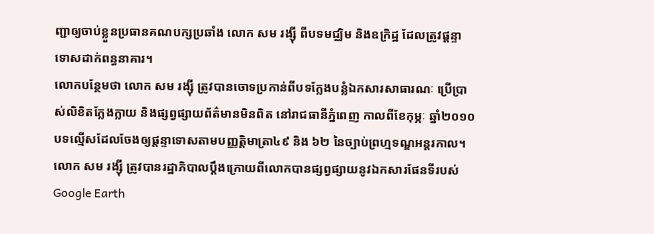ញ្ជាឲ្យចាប់ខ្លួនប្រធានគណបក្សប្រឆាំង លោក សម រង្ស៊ី ពីបទមជ្ឈិម និងឧក្រិដ្ឋ ដែលត្រូវផ្ដន្ទាទោសដាក់ពន្ធនាគារ។
លោកបន្ថែមថា លោក សម រង្ស៊ី ត្រូវបានចោទប្រកាន់ពីបទក្លែងបន្លំឯកសារសាធារណៈ ប្រើប្រាស់លិខិតក្លែងក្លាយ និងផ្សព្វផ្សាយព័ត៌មានមិនពិត នៅរាជធានីភ្នំពេញ កាលពីខែកុម្ភៈ ឆ្នាំ២០១០ បទល្មើសដែលចែងឲ្យផ្ដន្ទាទោសតាមបញ្ញត្តិមាត្រា៤៩ និង ៦២ នៃច្បាប់ព្រហ្មទណ្ឌអន្តរកាល។
លោក សម រង្ស៊ី ត្រូវបានរដ្ឋាភិបាលប្ដឹងក្រោយពីលោកបានផ្សព្វផ្សាយនូវឯកសារផែនទីរបស់ Google Earth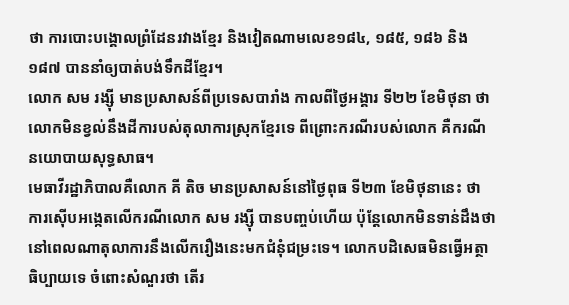ថា ការបោះបង្គោលព្រំដែនរវាងខ្មែរ និងវៀតណាមលេខ១៨៤, ១៨៥, ១៨៦ និង ១៨៧ បាននាំឲ្យបាត់បង់ទឹកដីខ្មែរ។
លោក សម រង្ស៊ី មានប្រសាសន៍ពីប្រទេសបារាំង កាលពីថ្ងៃអង្គារ ទី២២ ខែមិថុនា ថា លោកមិនខ្វល់នឹងដីការបស់តុលាការស្រុកខ្មែរទេ ពីព្រោះករណីរបស់លោក គឺករណីនយោបាយសុទ្ធសាធ។
មេធាវីរដ្ឋាភិបាលគឺលោក គី តិច មានប្រសាសន៍នៅថ្ងៃពុធ ទី២៣ ខែមិថុនានេះ ថា ការស៊ើបអង្កេតលើករណីលោក សម រង្ស៊ី បានបញ្ចប់ហើយ ប៉ុន្តែលោកមិនទាន់ដឹងថា នៅពេលណាតុលាការនឹងលើករឿងនេះមកជំនុំជម្រះទេ។ លោកបដិសេធមិនធ្វើអត្ថាធិប្បាយទេ ចំពោះសំណួរថា តើរ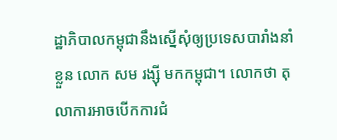ដ្ឋាភិបាលកម្ពុជានឹងស្នើសុំឲ្យប្រទេសបារាំងនាំខ្លួន លោក សម រង្ស៊ី មកកម្ពុជា។ លោកថា តុលាការអាចបើកការជំ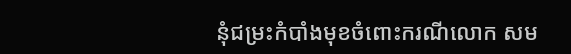នុំជម្រះកំបាំងមុខចំពោះករណីលោក សម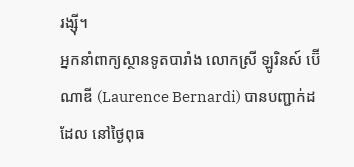រង្ស៊ី។
អ្នកនាំពាក្យស្ថានទូតបារាំង លោកស្រី ឡូរិនស៍ ប៊ើណាឌី (Laurence Bernardi) បានបញ្ជាក់ដដែល នៅថ្ងៃពុធ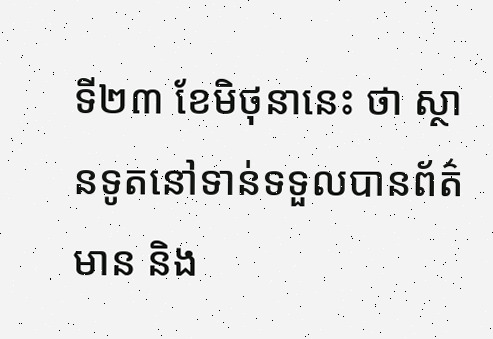ទី២៣ ខែមិថុនានេះ ថា ស្ថានទូតនៅទាន់ទទួលបានព័ត៌មាន និង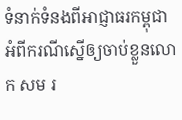ទំនាក់ទំនងពីអាជ្ញាធរកម្ពុជា អំពីករណីស្នើឲ្យចាប់ខ្លួនលោក សម រ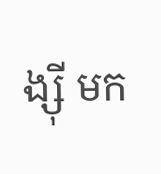ង្ស៊ី មក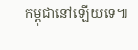កម្ពុជានៅឡើយទេ៕